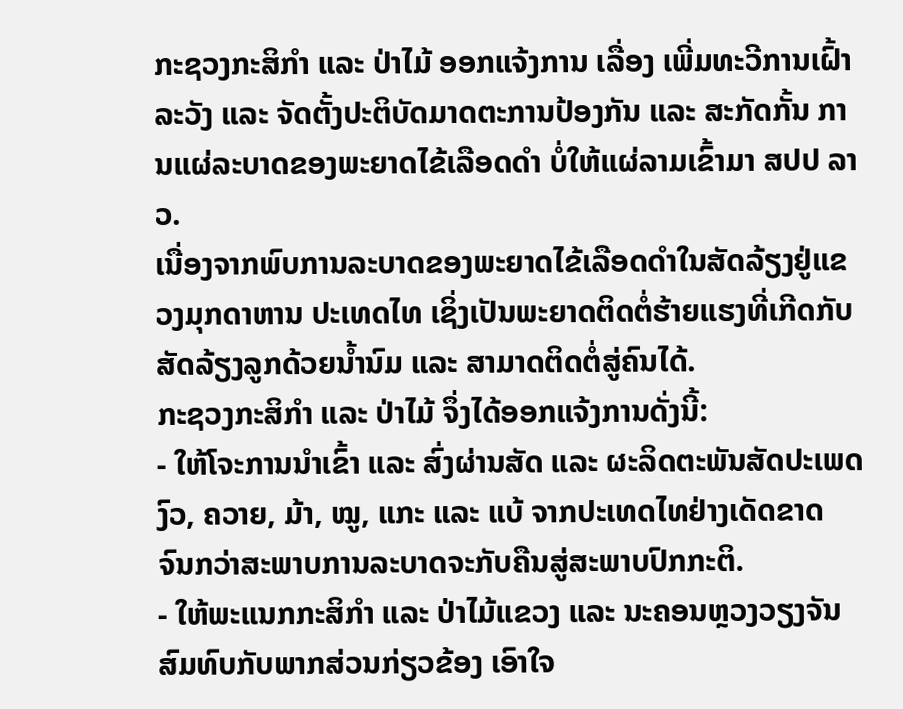ກະຊວງກະສິກຳ ແລະ ປ່າໄມ້ ອອກແຈ້ງການ ເລື່ອງ ເພີ່ມທະວີການເຝົ້າລະວັງ ແລະ ຈັດຕັ້ງປະຕິບັດມາດຕະການປ້ອງກັນ ແລະ ສະກັດກັ້ນ ການແຜ່ລະບາດຂອງພະຍາດໄຂ້ເລືອດດຳ ບໍ່ໃຫ້ແຜ່ລາມເຂົ້າມາ ສປປ ລາວ.
ເນື່ອງຈາກພົບການລະບາດຂອງພະຍາດໄຂ້ເລືອດດຳໃນສັດລ້ຽງຢູ່ແຂວງມຸກດາຫານ ປະເທດໄທ ເຊິ່ງເປັນພະຍາດຕິດຕໍ່ຮ້າຍແຮງທີ່ເກີດກັບສັດລ້ຽງລູກດ້ວຍນ້ຳນົມ ແລະ ສາມາດຕິດຕໍ່ສູ່ຄົນໄດ້.
ກະຊວງກະສິກຳ ແລະ ປ່າໄມ້ ຈຶ່ງໄດ້ອອກແຈ້ງການດັ່ງນີ້:
- ໃຫ້ໂຈະການນຳເຂົ້າ ແລະ ສົ່ງຜ່ານສັດ ແລະ ຜະລິດຕະພັນສັດປະເພດ ງົວ, ຄວາຍ, ມ້າ, ໝູ, ແກະ ແລະ ແບ້ ຈາກປະເທດໄທຢ່າງເດັດຂາດ ຈົນກວ່າສະພາບການລະບາດຈະກັບຄືນສູ່ສະພາບປົກກະຕິ.
- ໃຫ້ພະແນກກະສິກຳ ແລະ ປ່າໄມ້ແຂວງ ແລະ ນະຄອນຫຼວງວຽງຈັນ ສົມທົບກັບພາກສ່ວນກ່ຽວຂ້ອງ ເອົາໃຈ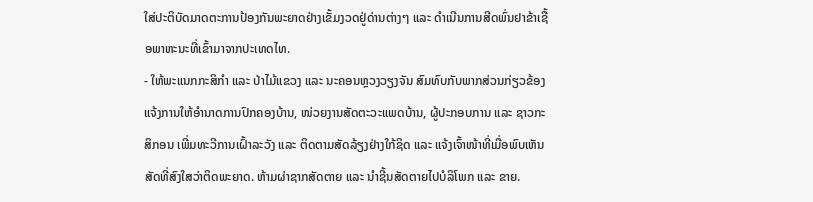ໃສ່ປະຕິບັດມາດຕະການປ້ອງກັນພະຍາດຢ່າງເຂັ້ມງວດຢູ່ດ່ານຕ່າງໆ ແລະ ດຳເນີນການສີດພົ່ນຢາຂ້າເຊື້ອພາຫະນະທີ່ເຂົ້າມາຈາກປະເທດໄທ.
- ໃຫ້ພະແນກກະສິກຳ ແລະ ປ່າໄມ້ແຂວງ ແລະ ນະຄອນຫຼວງວຽງຈັນ ສົມທົບກັບພາກສ່ວນກ່ຽວຂ້ອງ ແຈ້ງການໃຫ້ອຳນາດການປົກຄອງບ້ານ, ໜ່ວຍງານສັດຕະວະແພດບ້ານ, ຜູ້ປະກອບການ ແລະ ຊາວກະສິກອນ ເພີ່ມທະວີການເຝົ້າລະວັງ ແລະ ຕິດຕາມສັດລ້ຽງຢ່າງໃກ້ຊິດ ແລະ ແຈ້ງເຈົ້າໜ້າທີ່ເມື່ອພົບເຫັນສັດທີ່ສົງໃສວ່າຕິດພະຍາດ. ຫ້າມຜ່າຊາກສັດຕາຍ ແລະ ນຳຊີ້ນສັດຕາຍໄປບໍລິໂພກ ແລະ ຂາຍ.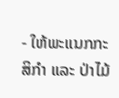- ໃຫ້ພະແນກກະສິກຳ ແລະ ປ່າໄມ້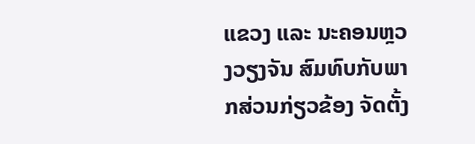ແຂວງ ແລະ ນະຄອນຫຼວງວຽງຈັນ ສົມທົບກັບພາກສ່ວນກ່ຽວຂ້ອງ ຈັດຕັ້ງ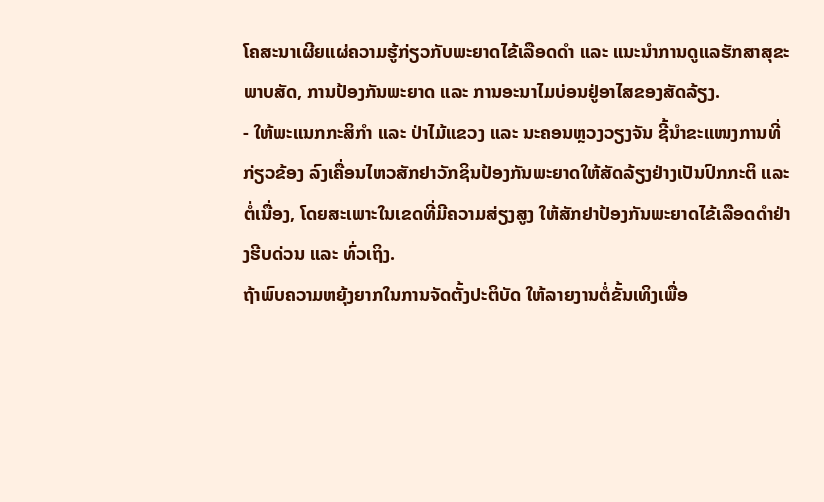ໂຄສະນາເຜີຍແຜ່ຄວາມຮູ້ກ່ຽວກັບພະຍາດໄຂ້ເລືອດດຳ ແລະ ແນະນຳການດູແລຮັກສາສຸຂະພາບສັດ, ການປ້ອງກັນພະຍາດ ແລະ ການອະນາໄມບ່ອນຢູ່ອາໄສຂອງສັດລ້ຽງ.
- ໃຫ້ພະແນກກະສິກຳ ແລະ ປ່າໄມ້ແຂວງ ແລະ ນະຄອນຫຼວງວຽງຈັນ ຊີ້ນຳຂະແໜງການທີ່ກ່ຽວຂ້ອງ ລົງເຄື່ອນໄຫວສັກຢາວັກຊິນປ້ອງກັນພະຍາດໃຫ້ສັດລ້ຽງຢ່າງເປັນປົກກະຕິ ແລະ ຕໍ່ເນື່ອງ, ໂດຍສະເພາະໃນເຂດທີ່ມີຄວາມສ່ຽງສູງ ໃຫ້ສັກຢາປ້ອງກັນພະຍາດໄຂ້ເລືອດດຳຢ່າງຮີບດ່ວນ ແລະ ທົ່ວເຖິງ.
ຖ້າພົບຄວາມຫຍຸ້ງຍາກໃນການຈັດຕັ້ງປະຕິບັດ ໃຫ້ລາຍງານຕໍ່ຂັ້ນເທິງເພື່ອ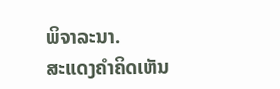ພິຈາລະນາ.
ສະແດງຄຳຄິດເຫັນ